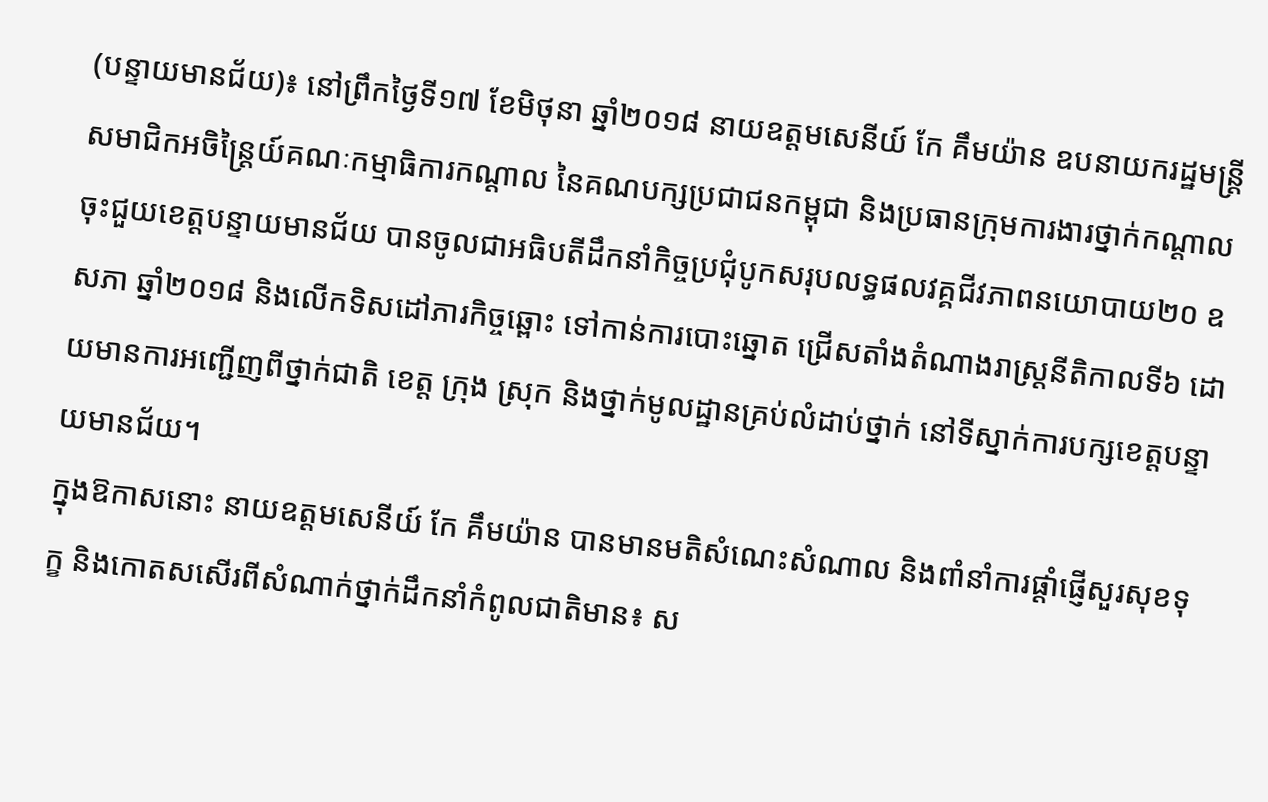(បន្ទាយមានជ័យ)៖ នៅព្រឹកថ្ងៃទី១៧ ខែមិថុនា ឆ្នាំ២០១៨ នាយឧត្តមសេនីយ៍ កែ គឹមយ៉ាន ឧបនាយករដ្ឋមន្ត្រី សមាជិកអចិន្ត្រៃយ៍គណៈកម្មាធិការកណ្ដាល នៃគណបក្សប្រជាជនកម្ពុជា និងប្រធានក្រុមការងារថ្នាក់កណ្ដាលចុះជួយខេត្តបន្ទាយមានជ័យ បានចូលជាអធិបតីដឹកនាំកិច្ចប្រជុំបូកសរុបលទ្ធផលវគ្គជីវភាពនយោបាយ២០ ឧសភា ឆ្នាំ២០១៨ និងលើកទិសដៅភារកិច្ចឆ្ពោះ ទៅកាន់ការបោះឆ្នោត ជ្រើសតាំងតំណាងរាស្រ្តនីតិកាលទី៦ ដោយមានការអញ្ជើញពីថ្នាក់ជាតិ ខេត្ត ក្រុង ស្រុក និងថ្នាក់មូលដ្ឋានគ្រប់លំដាប់ថ្នាក់ នៅទីស្នាក់ការបក្សខេត្តបន្ទាយមានជ័យ។
ក្នុងឱកាសនោះ នាយឧត្តមសេនីយ៍ កែ គឹមយ៉ាន បានមានមតិសំណេះសំណាល និងពាំនាំការផ្ដាំផ្ញើសួរសុខទុក្ខ និងកោតសសើរពីសំណាក់ថ្នាក់ដឹកនាំកំពូលជាតិមាន៖ ស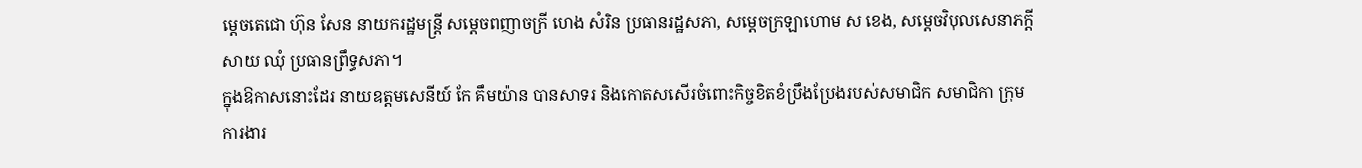ម្ដេចតេជោ ហ៊ុន សែន នាយករដ្ឋមន្រ្តី សម្ដេចពញាចក្រី ហេង សំរិន ប្រធានរដ្ឋសភា, សម្តេចក្រឡាហោម ស ខេង, សម្ដេចវិបុលសេនាភក្ដី សាយ ឈុំ ប្រធានព្រឹទ្ធសភា។
ក្នុងឱកាសនោះដែរ នាយឧត្តមសេនីយ៍ កែ គឹមយ៉ាន បានសាទរ និងកោតសសើរចំពោះកិច្ចខិតខំប្រឹងប្រែងរបស់សមាជិក សមាជិកា ក្រុមការងារ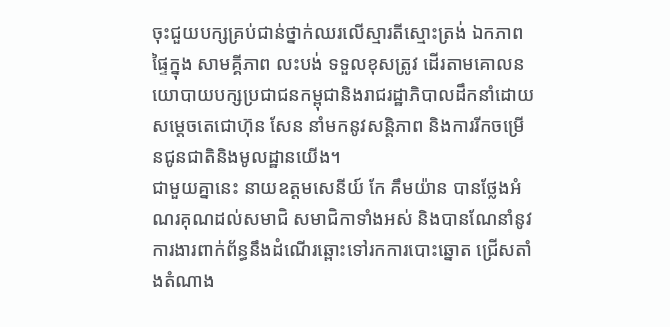ចុះជួយបក្សគ្រប់ជាន់ថ្នាក់ឈរលើស្មារតីស្មោះត្រង់ ឯកភាពផ្ទៃក្នុង សាមគ្គីភាព លះបង់ ទទួលខុសត្រូវ ដើរតាមគោលនយោបាយបក្សប្រជាជនកម្ពុជានិងរាជរដ្ឋាភិបាលដឹកនាំដោយសម្តេចតេជោហ៊ុន សែន នាំមកនូវសន្តិភាព និងការរីកចម្រើនជូនជាតិនិងមូលដ្ឋានយើង។
ជាមួយគ្នានេះ នាយឧត្តមសេនីយ៍ កែ គឹមយ៉ាន បានថ្លែងអំណរគុណដល់សមាជិ សមាជិកាទាំងអស់ និងបានណែនាំនូវការងារពាក់ព័ន្ធនឹងដំណើរឆ្ពោះទៅរកការបោះឆ្នោត ជ្រើសតាំងតំណាង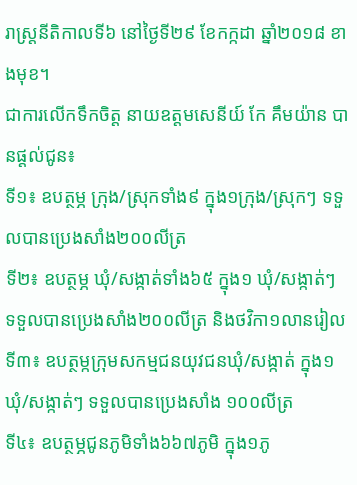រាស្រ្តនីតិកាលទី៦ នៅថ្ងៃទី២៩ ខែកក្កដា ឆ្នាំ២០១៨ ខាងមុខ។
ជាការលើកទឹកចិត្ត នាយឧត្តមសេនីយ៍ កែ គឹមយ៉ាន បានផ្តល់ជូន៖
ទី១៖ ឧបត្ថម្ភ ក្រុង/ស្រុកទាំង៩ ក្នុង១ក្រុង/ស្រុកៗ ទទួលបានប្រេងសាំង២០០លីត្រ
ទី២៖ ឧបត្ថម្ភ ឃុំ/សង្កាត់ទាំង៦៥ ក្នុង១ ឃុំ/សង្កាត់ៗ ទទួលបានប្រេងសាំង២០០លីត្រ និងថវិកា១លានរៀល
ទី៣៖ ឧបត្ថម្កក្រុមសកម្មជនយុវជនឃុំ/សង្កាត់ ក្នុង១ឃុំ/សង្កាត់ៗ ទទួលបានប្រេងសាំង ១០០លីត្រ
ទី៤៖ ឧបត្ថម្ភជូនភូមិទាំង៦៦៧ភូមិ ក្នុង១ភូ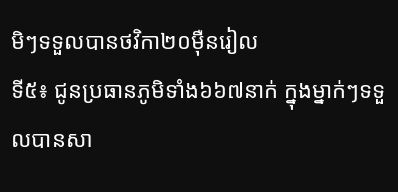មិៗទទួលបានថវិកា២០ម៉ឺនរៀល
ទី៥៖ ជូនប្រធានភូមិទាំង៦៦៧នាក់ ក្នុងម្នាក់ៗទទួលបានសា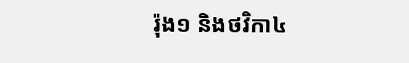រ៉ុង១ និងថវិកា៤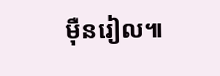ម៉ឺនរៀល៕